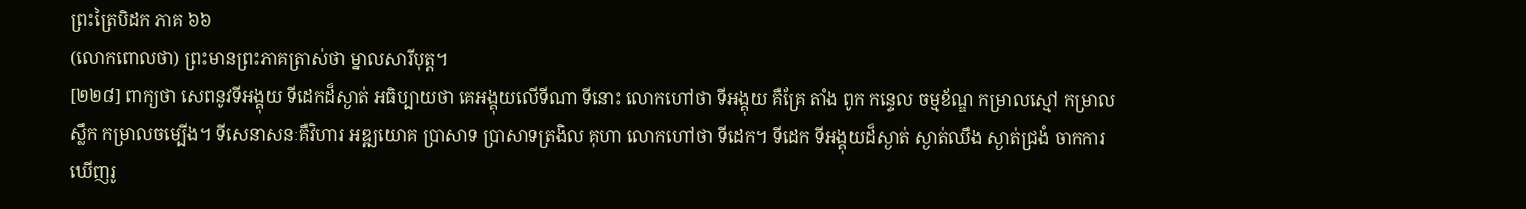ព្រះត្រៃបិដក ភាគ ៦៦
(លោកពោលថា) ព្រះមានព្រះភាគត្រាស់ថា ម្នាលសារីបុត្ត។
[២២៨] ពាក្យថា សេពនូវទីអង្គុយ ទីដេកដ៏ស្ងាត់ អធិប្បាយថា គេអង្គុយលើទីណា ទីនោះ លោកហៅថា ទីអង្គុយ គឺគ្រែ តាំង ពូក កន្ទេល ចម្មខ័ណ្ឌ កម្រាលស្មៅ កម្រាលស្លឹក កម្រាលចម្បើង។ ទីសេនាសនៈគឺវិហារ អឌ្ឍយោគ ប្រាសាទ ប្រាសាទត្រងិល គុហា លោកហៅថា ទីដេក។ ទីដេក ទីអង្គុយដ៏ស្ងាត់ ស្ងាត់ឈឹង ស្ងាត់ជ្រងំ ចាកការឃើញរូ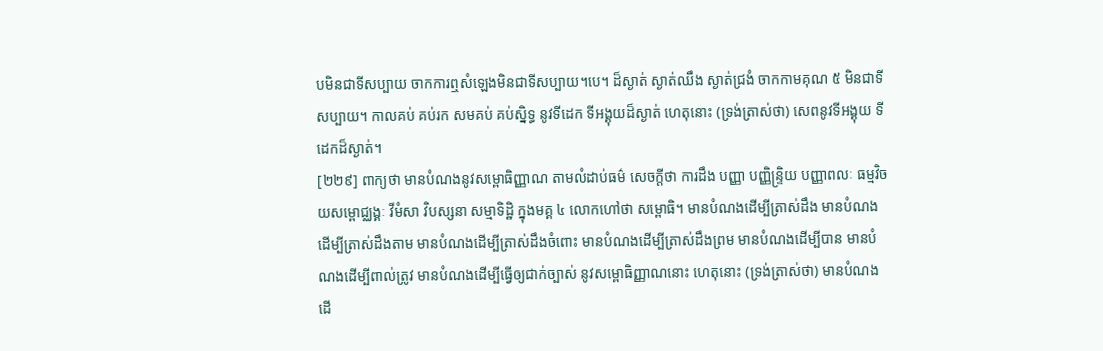បមិនជាទីសប្បាយ ចាកការឮសំឡេងមិនជាទីសប្បាយ។បេ។ ដ៏ស្ងាត់ ស្ងាត់ឈឹង ស្ងាត់ជ្រងំ ចាកកាមគុណ ៥ មិនជាទីសប្បាយ។ កាលគប់ គប់រក សមគប់ គប់ស្និទ្ធ នូវទីដេក ទីអង្គុយដ៏ស្ងាត់ ហេតុនោះ (ទ្រង់ត្រាស់ថា) សេពនូវទីអង្គុយ ទីដេកដ៏ស្ងាត់។
[២២៩] ពាក្យថា មានបំណងនូវសម្ពោធិញ្ញាណ តាមលំដាប់ធម៌ សេចក្តីថា ការដឹង បញ្ញា បញ្ញិន្រ្ទិយ បញ្ញាពលៈ ធម្មវិចយសម្ពោជ្ឈង្គៈ វីមំសា វិបស្សនា សម្មាទិដ្ឋិ ក្នុងមគ្គ ៤ លោកហៅថា សម្ពោធិ។ មានបំណងដើម្បីត្រាស់ដឹង មានបំណងដើម្បីត្រាស់ដឹងតាម មានបំណងដើម្បីត្រាស់ដឹងចំពោះ មានបំណងដើម្បីត្រាស់ដឹងព្រម មានបំណងដើម្បីបាន មានបំណងដើម្បីពាល់ត្រូវ មានបំណងដើម្បីធ្វើឲ្យជាក់ច្បាស់ នូវសម្ពោធិញ្ញាណនោះ ហេតុនោះ (ទ្រង់ត្រាស់ថា) មានបំណងដើ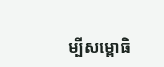ម្បីសម្ពោធិ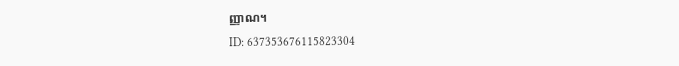ញ្ញាណ។
ID: 637353676115823304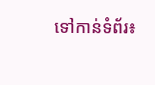ទៅកាន់ទំព័រ៖